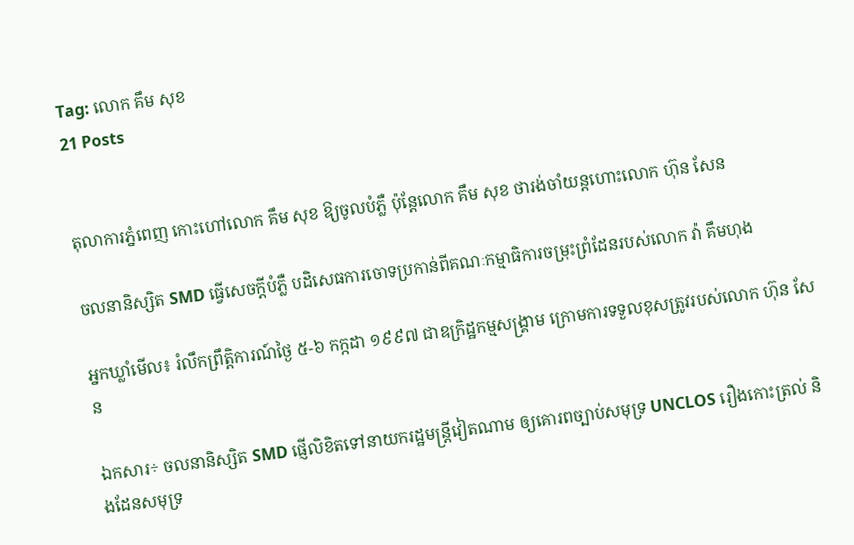Tag: លោក គឹម សុខ
21 Posts


តុលាការភ្នំពេញ កោះហៅលោក គឹម សុខ ឱ្យចូលបំភ្លឺ ប៉ុន្តែលោក គឹម សុខ ថារង់ចាំយន្តហោះលោក ហ៊ុន សែន

ចលនានិស្សិត SMD ធ្វើសេចក្តីបំភ្លឺ បដិសេធការចោទប្រកាន់ពីគណៈកម្មាធិការចម្រុះព្រំដែនរបស់លោក វ៉ា គឹមហុង

អ្នកឃ្លាំមើល៖ រំលឹកព្រឹត្តិការណ៍ថ្ងៃ ៥-៦ កក្កដា ១៩៩៧ ជាឧក្រិដ្ឋកម្មសង្រ្គាម ក្រោមការទទួលខុសត្រូវរបស់លោក ហ៊ុន សែន

ឯកសារ÷ ចលនានិស្សិត SMD ផ្ញើលិខិតទៅនាយករដ្ឋមន្រ្តីវៀតណាម ឲ្យគោរពច្បាប់សមុទ្រ UNCLOS រឿងកោះត្រល់ និងដែនសមុទ្រ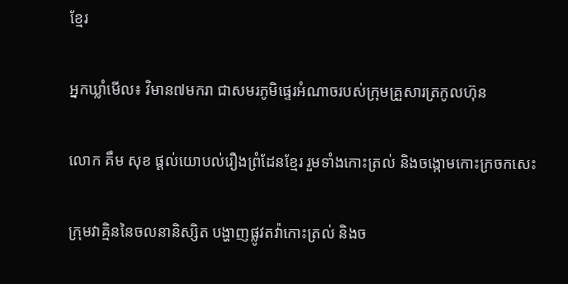ខ្មែរ

អ្នកឃ្លាំមើល៖ វិមាន៧មករា ជាសមរភូមិផ្ទេរអំណាចរបស់ក្រុមគ្រួសារត្រកូលហ៊ុន

លោក គឹម សុខ ផ្តល់យោបល់រឿងព្រំដែនខ្មែរ រួមទាំងកោះត្រល់ និងចង្កោមកោះក្រចកសេះ

ក្រុមវាគ្មិននៃចលនានិស្សិត បង្ហាញផ្លូវតវ៉ាកោះត្រល់ និងច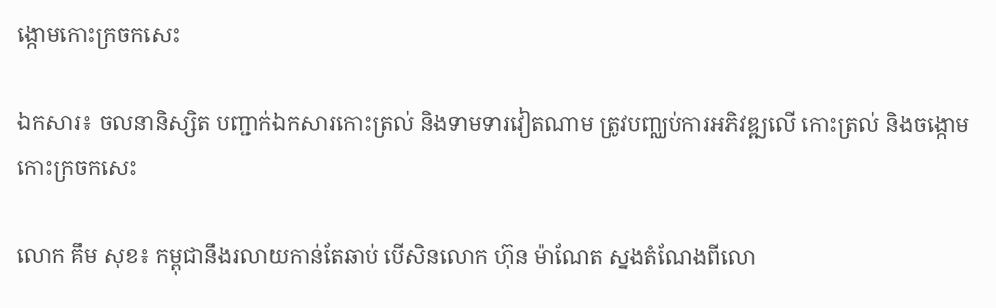ង្កោមកោះក្រចកសេះ

ឯកសារ៖ ចលនានិស្សិត បញ្ជាក់ឯកសារកោះត្រល់ និងទាមទារវៀតណាម ត្រូវបញ្ឈប់ការអភិវឌ្ឍលើ កោះត្រល់ និងចង្កោមកោះក្រចកសេះ

លោក គឹម សុខ៖ កម្ពុជានឹងរលាយកាន់តែឆាប់ បើសិនលោក ហ៊ុន ម៉ាណែត ស្នងតំណែងពីលោ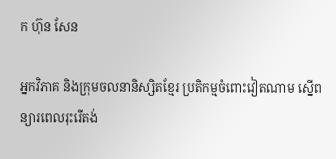ក ហ៊ុន សែន

អ្នកវិភាគ និងក្រុមចលនានិស្សិតខ្មែរ ប្រតិកម្មចំពោះវៀតណាម ស្នើពន្យារពេលរុះរើតង់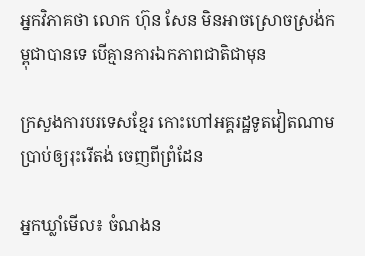អ្នកវិភាគថា លោក ហ៊ុន សែន មិនអាចស្រោចស្រង់កម្ពុជាបានទេ បើគ្មានការឯកភាពជាតិជាមុន

ក្រសួងការបរទេសខ្មែរ កោះហៅអគ្គរដ្ឋទូតវៀតណាម ប្រាប់ឲ្យរុះរើតង់ ចេញពីព្រំដែន

អ្នកឃ្លាំមើល៖ ចំណងន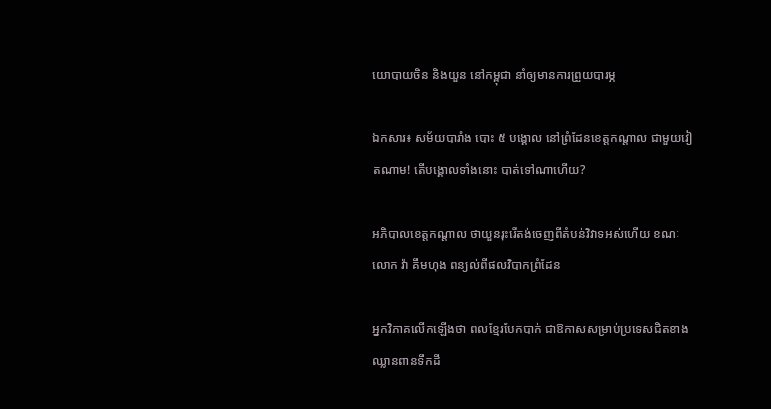យោបាយចិន និងយួន នៅកម្ពុជា នាំឲ្យមានការព្រួយបារម្ភ

ឯកសារ៖ សម័យបារាំង បោះ ៥ បង្គោល នៅព្រំដែនខេត្តកណ្តាល ជាមួយវៀតណាម! តើបង្គោលទាំងនោះ បាត់ទៅណាហើយ?

អភិបាលខេត្តកណ្តាល ថាយួនរុះរើតង់ចេញពីតំបន់វិវាទអស់ហើយ ខណៈលោក វ៉ា គឹមហុង ពន្យល់ពីផលវិបាកព្រំដែន

អ្នកវិភាគលើកឡើងថា ពលខ្មែរបែកបាក់ ជាឱកាសសម្រាប់ប្រទេសជិតខាង ឈ្លានពានទឹកដី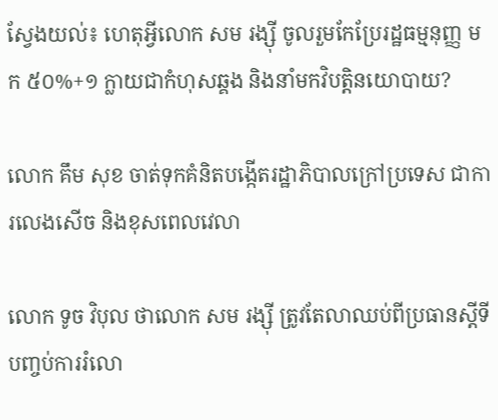ស្វែងយល់៖ ហេតុអ្វីលោក សម រង្ស៊ី ចូលរួមកែប្រែរដ្ឋធម្មនុញ្ញ មក ៥០%+១ ក្លាយជាកំហុសឆ្គង និងនាំមកវិបត្តិនយោបាយ?

លោក គឹម សុខ ចាត់ទុកគំនិតបង្កើតរដ្ឋាភិបាលក្រៅប្រទេស ជាការលេងសើច និងខុសពេលវេលា

លោក ទូច វិបុល ថាលោក សម រង្សុី ត្រូវតែលាឈប់ពីប្រធានស្តីទី បញ្ចប់ការរំលោ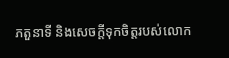ភតួនាទី និងសេចក្តីទុកចិត្តរបស់លោក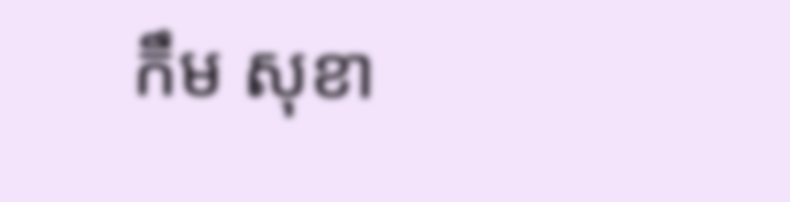កឹម សុខា